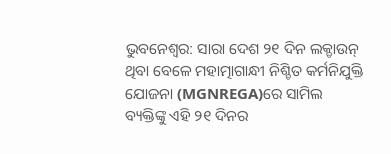ଭୁବନେଶ୍ବର: ସାରା ଦେଶ ୨୧ ଦିନ ଲକ୍ଡାଉନ୍ ଥିବା ବେଳେ ମହାତ୍ମାଗାନ୍ଧୀ ନିଶ୍ଚିତ କର୍ମନିଯୁକ୍ତି ଯୋଜନା (MGNREGA)ରେ ସାମିଲ ବ୍ୟକ୍ତିଙ୍କୁ ଏହି ୨୧ ଦିନର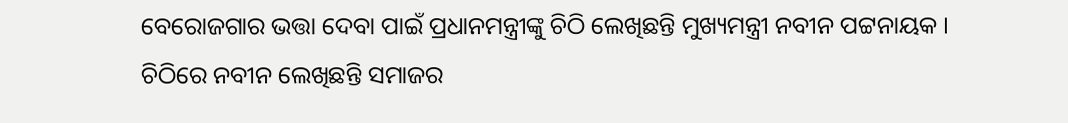ବେରୋଜଗାର ଭତ୍ତା ଦେବା ପାଇଁ ପ୍ରଧାନମନ୍ତ୍ରୀଙ୍କୁ ଚିଠି ଲେଖିଛନ୍ତି ମୁଖ୍ୟମନ୍ତ୍ରୀ ନବୀନ ପଟ୍ଟନାୟକ ।
ଚିଠିରେ ନବୀନ ଲେଖିଛନ୍ତି ସମାଜର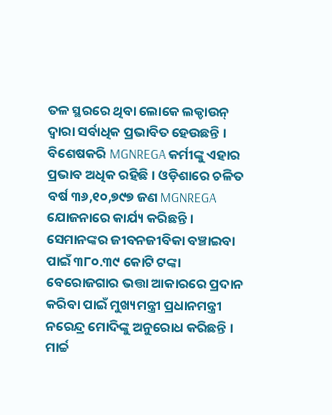ତଳ ସ୍ଥରରେ ଥିବା ଲୋକେ ଲକ୍ଡାଉନ୍ ଦ୍ବାରା ସର୍ବାଧିକ ପ୍ରଭାବିତ ହେଉଛନ୍ତି । ବିଶେଷକରି MGNREGA କର୍ମୀଙ୍କୁ ଏହାର ପ୍ରଭାବ ଅଧିକ ରହିଛି । ଓଡ଼ିଶାରେ ଚଳିତ ବର୍ଷ ୩୬,୧୦,୭୯୭ ଜଣ MGNREGA ଯୋଜନାରେ କାର୍ଯ୍ୟ କରିଛନ୍ତି । ସେମାନଙ୍କର ଜୀବନଜୀବିକା ବଞ୍ଚାଇବା ପାଇଁ ୩୮୦.୩୯ କୋଟି ଟଙ୍କା ବେରୋଜଗାର ଭତ୍ତା ଆକାରରେ ପ୍ରଦାନ କରିବା ପାଇଁ ମୁଖ୍ୟମନ୍ତ୍ରୀ ପ୍ରଧାନମନ୍ତ୍ରୀ ନରେନ୍ଦ୍ର ମୋଦିଙ୍କୁ ଅନୁରୋଧ କରିଛନ୍ତି ।
ମାର୍ଚ୍ଚ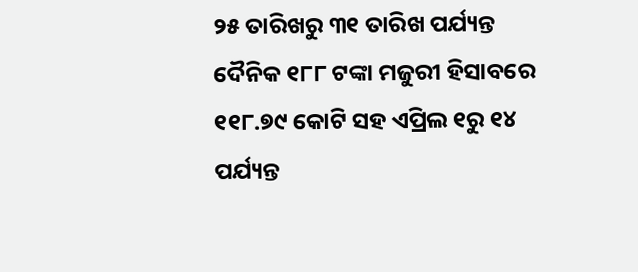୨୫ ତାରିଖରୁ ୩୧ ତାରିଖ ପର୍ଯ୍ୟନ୍ତ ଦୈନିକ ୧୮୮ ଟଙ୍କା ମଜୁରୀ ହିସାବରେ ୧୧୮.୭୯ କୋଟି ସହ ଏପ୍ରିଲ ୧ରୁ ୧୪ ପର୍ଯ୍ୟନ୍ତ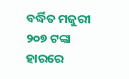ବର୍ଦ୍ଧିତ ମଜୁରୀ ୨୦୭ ଟଙ୍କା ହାରରେ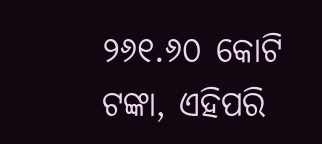୨୬୧.୬୦ କୋଟି ଟଙ୍କା, ଏହିପରି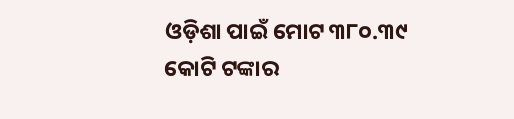ଓଡ଼ିଶା ପାଇଁ ମୋଟ ୩୮୦.୩୯ କୋଟି ଟଙ୍କାର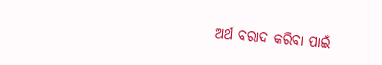ଅର୍ଥ ବରାଦ କରିବା ପାଇଁ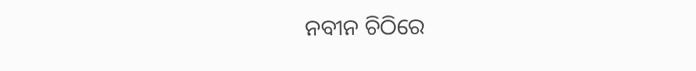ନବୀନ ଚିଠିରେ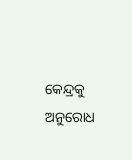କେନ୍ଦ୍ରକୁ ଅନୁରୋଧ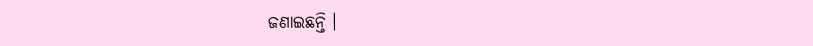ଜଣାଇଛନ୍ତି ।